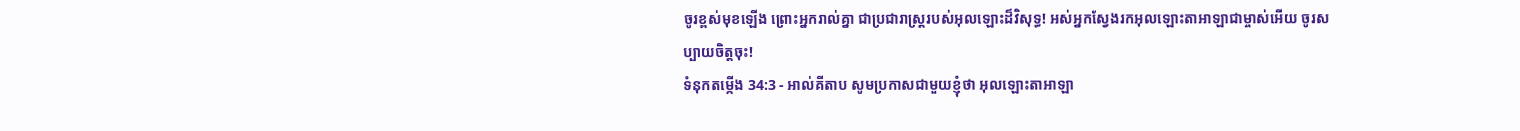ចូរខ្ពស់មុខឡើង ព្រោះអ្នករាល់គ្នា ជាប្រជារាស្ត្ររបស់អុលឡោះដ៏វិសុទ្ធ! អស់អ្នកស្វែងរកអុលឡោះតាអាឡាជាម្ចាស់អើយ ចូរសប្បាយចិត្តចុះ!
ទំនុកតម្កើង 34:3 - អាល់គីតាប សូមប្រកាសជាមួយខ្ញុំថា អុលឡោះតាអាឡា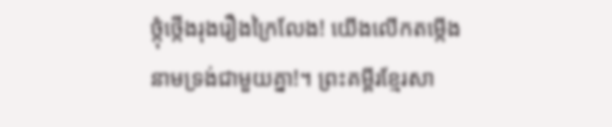ថ្កុំថ្កើងរុងរឿងក្រៃលែង! យើងលើកតម្កើងនាមទ្រង់ជាមួយគ្នា!។ ព្រះគម្ពីរខ្មែរសា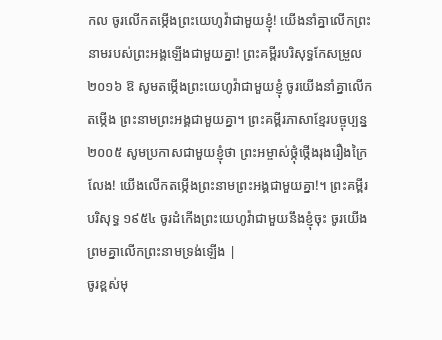កល ចូរលើកតម្កើងព្រះយេហូវ៉ាជាមួយខ្ញុំ! យើងនាំគ្នាលើកព្រះនាមរបស់ព្រះអង្គឡើងជាមួយគ្នា! ព្រះគម្ពីរបរិសុទ្ធកែសម្រួល ២០១៦ ឱ សូមតម្កើងព្រះយេហូវ៉ាជាមួយខ្ញុំ ចូរយើងនាំគ្នាលើកតម្កើង ព្រះនាមព្រះអង្គជាមួយគ្នា។ ព្រះគម្ពីរភាសាខ្មែរបច្ចុប្បន្ន ២០០៥ សូមប្រកាសជាមួយខ្ញុំថា ព្រះអម្ចាស់ថ្កុំថ្កើងរុងរឿងក្រៃលែង! យើងលើកតម្កើងព្រះនាមព្រះអង្គជាមួយគ្នា!។ ព្រះគម្ពីរបរិសុទ្ធ ១៩៥៤ ចូរដំកើងព្រះយេហូវ៉ាជាមួយនឹងខ្ញុំចុះ ចូរយើងព្រមគ្នាលើកព្រះនាមទ្រង់ឡើង |
ចូរខ្ពស់មុ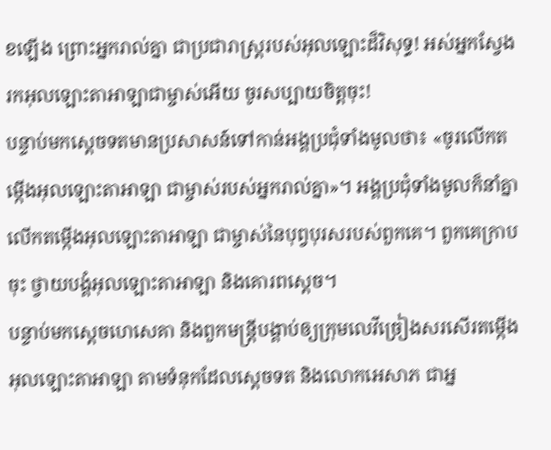ខឡើង ព្រោះអ្នករាល់គ្នា ជាប្រជារាស្ត្ររបស់អុលឡោះដ៏វិសុទ្ធ! អស់អ្នកស្វែងរកអុលឡោះតាអាឡាជាម្ចាស់អើយ ចូរសប្បាយចិត្តចុះ!
បន្ទាប់មកស្តេចទតមានប្រសាសន៍ទៅកាន់អង្គប្រជុំទាំងមូលថា៖ «ចូរលើកតម្កើងអុលឡោះតាអាឡា ជាម្ចាស់របស់អ្នករាល់គ្នា»។ អង្គប្រជុំទាំងមូលក៏នាំគ្នាលើកតម្កើងអុលឡោះតាអាឡា ជាម្ចាស់នៃបុព្វបុរសរបស់ពួកគេ។ ពួកគេក្រាបចុះ ថ្វាយបង្គំអុលឡោះតាអាឡា និងគោរពស្តេច។
បន្ទាប់មកស្តេចហេសេគា និងពួកមន្ត្រីបង្គាប់ឲ្យក្រុមលេវីច្រៀងសរសើរតម្កើងអុលឡោះតាអាឡា តាមទំនុកដែលស្តេចទត និងលោកអេសាភ ជាអ្ន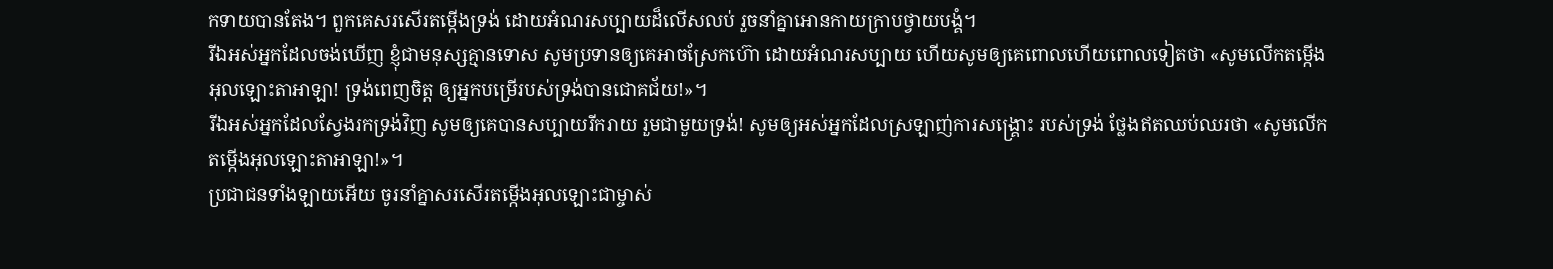កទាយបានតែង។ ពួកគេសរសើរតម្កើងទ្រង់ ដោយអំណរសប្បាយដ៏លើសលប់ រួចនាំគ្នាអោនកាយក្រាបថ្វាយបង្គំ។
រីឯអស់អ្នកដែលចង់ឃើញ ខ្ញុំជាមនុស្សគ្មានទោស សូមប្រទានឲ្យគេអាចស្រែកហ៊ោ ដោយអំណរសប្បាយ ហើយសូមឲ្យគេពោលហើយពោលទៀតថា «សូមលើកតម្កើងអុលឡោះតាអាឡា! ទ្រង់ពេញចិត្ត ឲ្យអ្នកបម្រើរបស់ទ្រង់បានជោគជ័យ!»។
រីឯអស់អ្នកដែលស្វែងរកទ្រង់វិញ សូមឲ្យគេបានសប្បាយរីករាយ រួមជាមួយទ្រង់! សូមឲ្យអស់អ្នកដែលស្រឡាញ់ការសង្គ្រោះ របស់ទ្រង់ ថ្លែងឥតឈប់ឈរថា «សូមលើកតម្កើងអុលឡោះតាអាឡា!»។
ប្រជាជនទាំងឡាយអើយ ចូរនាំគ្នាសរសើរតម្កើងអុលឡោះជាម្ចាស់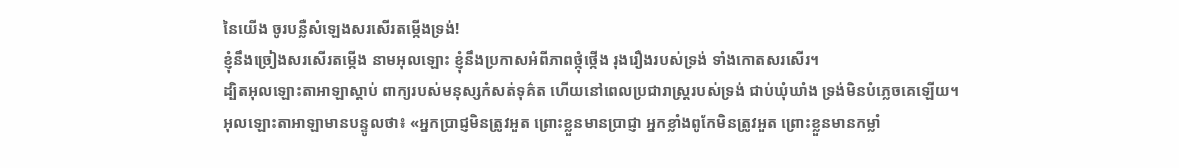នៃយើង ចូរបន្លឺសំឡេងសរសើរតម្កើងទ្រង់!
ខ្ញុំនឹងច្រៀងសរសើរតម្កើង នាមអុលឡោះ ខ្ញុំនឹងប្រកាសអំពីភាពថ្កុំថ្កើង រុងរឿងរបស់ទ្រង់ ទាំងកោតសរសើរ។
ដ្បិតអុលឡោះតាអាឡាស្តាប់ ពាក្យរបស់មនុស្សកំសត់ទុគ៌ត ហើយនៅពេលប្រជារាស្ត្ររបស់ទ្រង់ ជាប់ឃុំឃាំង ទ្រង់មិនបំភ្លេចគេឡើយ។
អុលឡោះតាអាឡាមានបន្ទូលថា៖ «អ្នកប្រាជ្ញមិនត្រូវអួត ព្រោះខ្លួនមានប្រាជ្ញា អ្នកខ្លាំងពូកែមិនត្រូវអួត ព្រោះខ្លួនមានកម្លាំ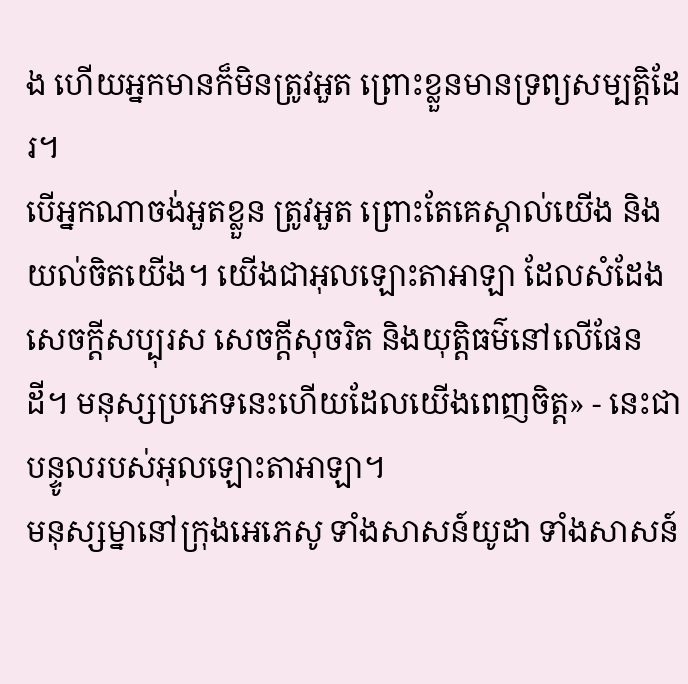ង ហើយអ្នកមានក៏មិនត្រូវអួត ព្រោះខ្លួនមានទ្រព្យសម្បត្តិដែរ។
បើអ្នកណាចង់អួតខ្លួន ត្រូវអួត ព្រោះតែគេស្គាល់យើង និងយល់ចិតយើង។ យើងជាអុលឡោះតាអាឡា ដែលសំដែងសេចក្ដីសប្បុរស សេចក្ដីសុចរិត និងយុត្តិធម៌នៅលើផែនដី។ មនុស្សប្រភេទនេះហើយដែលយើងពេញចិត្ត» - នេះជាបន្ទូលរបស់អុលឡោះតាអាឡា។
មនុស្សម្នានៅក្រុងអេភេសូ ទាំងសាសន៍យូដា ទាំងសាសន៍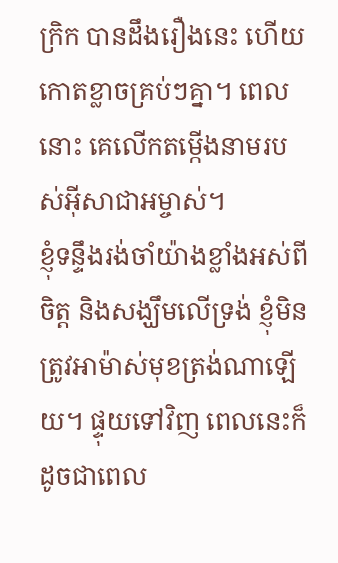ក្រិក បានដឹងរឿងនេះ ហើយកោតខ្លាចគ្រប់ៗគ្នា។ ពេលនោះ គេលើកតម្កើងនាមរបស់អ៊ីសាជាអម្ចាស់។
ខ្ញុំទន្ទឹងរង់ចាំយ៉ាងខ្លាំងអស់ពីចិត្ដ និងសង្ឃឹមលើទ្រង់ ខ្ញុំមិនត្រូវអាម៉ាស់មុខត្រង់ណាឡើយ។ ផ្ទុយទៅវិញ ពេលនេះក៏ដូចជាពេល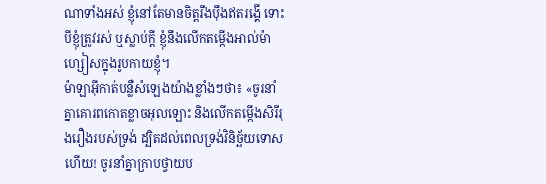ណាទាំងអស់ ខ្ញុំនៅតែមានចិត្ដរឹងប៉ឹងឥតរង្គើ ទោះបីខ្ញុំត្រូវរស់ ឬស្លាប់ក្ដី ខ្ញុំនឹងលើកតម្កើងអាល់ម៉ាហ្សៀសក្នុងរូបកាយខ្ញុំ។
ម៉ាឡាអ៊ីកាត់បន្លឺសំឡេងយ៉ាងខ្លាំងៗថា៖ «ចូរនាំគ្នាគោរពកោតខ្លាចអុលឡោះ និងលើកតម្កើងសិរីរុងរឿងរបស់ទ្រង់ ដ្បិតដល់ពេលទ្រង់វិនិច្ឆ័យទោសហើយ! ចូរនាំគ្នាក្រាបថ្វាយប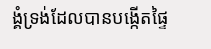ង្គំទ្រង់ដែលបានបង្កើតផ្ទៃ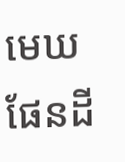មេឃ ផែនដី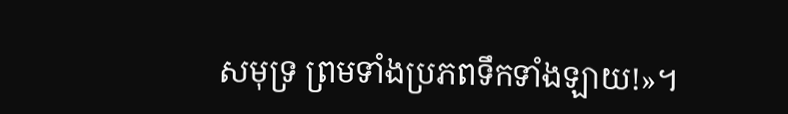សមុទ្រ ព្រមទាំងប្រភពទឹកទាំងឡាយ!»។